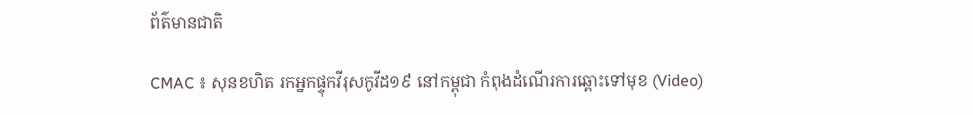ព័ត៌មានជាតិ

CMAC ៖ សុនខហិត រកអ្នកផ្ទុកវីរុសកូវីដ១៩ នៅកម្ពុជា កំពុងដំណើរការឆ្ពោះទៅមុខ (Video)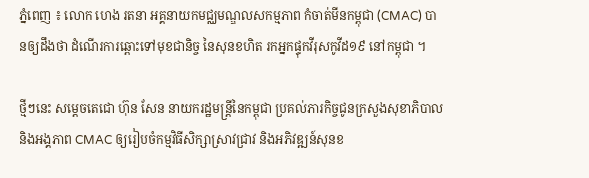ភ្នំពេញ ៖ លោក ហេង រតនា អគ្គនាយកមជ្ឈមណ្ឌលសកម្មភាព កំចាត់មីនកម្ពុជា (CMAC) បានឲ្យដឹងថា ដំណើរការឆ្ពោះទៅមុខជានិច្ច នៃសុនខហិត រកអ្នកផ្ទុកវីរុសកូវីដ១៩ នៅកម្ពុជា ។

ថ្មីៗនេះ សម្ដេចតេជោ ហ៊ុន សែន នាយករដ្ឋមន្ដ្រីនៃកម្ពុជា ប្រគល់ភារកិច្ចជូនក្រសួងសុខាភិបាល និងអង្គភាព CMAC ឲ្យរៀបចំកម្មវិធីសិក្សាស្រាវជ្រាវ និងអភិវឌ្ឍន៍សុនខ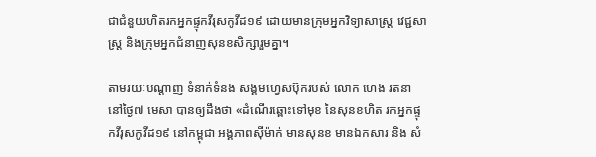ជាជំនួយហិតរកអ្នកផ្ទុកវីរុសកូវីដ១៩ ដោយមានក្រុមអ្នកវិទ្យាសាស្ត្រ វេជ្ជសាស្ត្រ និងក្រុមអ្នកជំនាញសុនខសិក្សារួមគ្នា។

តាមរយៈបណ្ដាញ ទំនាក់ទំនង សង្គមហ្វេសប៊ុករបស់ លោក ហេង រតនា នៅថ្ងៃ៧ មេសា បានឲ្យដឹងថា «ដំណើរឆ្ពោះទៅមុខ នៃសុនខហិត រកអ្នកផ្ទុកវីរុសកូវីដ១៩ នៅកម្ពុជា អង្គភាពស៊ីម៉ាក់ មានសុនខ មានឯកសារ និង សំ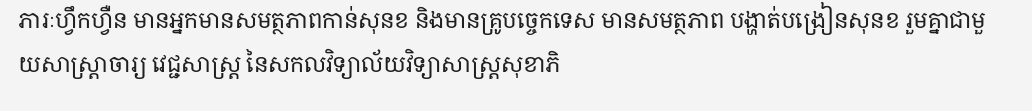ភារៈហ្វឹកហ្វឺន មានអ្នកមានសមត្ថភាពកាន់សុនខ និងមានគ្រូបច្ចេកទេស មានសមត្ថភាព បង្ហាត់បង្រៀនសុនខ រួមគ្នាជាមួយសាស្ត្រាចារ្យ វេជ្ជសាស្ត្រ នៃសកលវិទ្យាល័យវិទ្យាសាស្ត្រសុខាភិ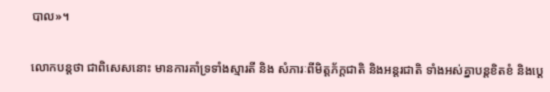បាល»។

លោកបន្ដថា ជាពិសេសនោះ មានការគាំទ្រទាំងស្មារតី និង សំភារៈពីមិត្តភ័ក្តជាតិ និងអន្តរជាតិ ទាំងអស់គ្នាបន្តខិតខំ និងប្តេ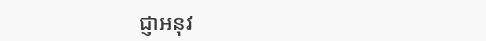ជ្ញាអនុវ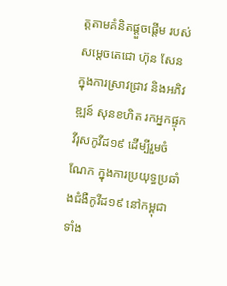ត្តតាមគំនិតផ្តួចផ្តើម របស់សមេ្តចតេជោ ហ៊ុន សែន ក្នុងការស្រាវជ្រាវ និងអភិវឌ្ឍន៍ សុនខហិត រកអ្នកផ្ទុកវីរុសកូវីដ១៩ ដើម្បីរួមចំណែក ក្នុងការប្រយុទ្ធប្រឆាំងជំងឺកូវីដ១៩ នៅកម្ពុជា ទាំង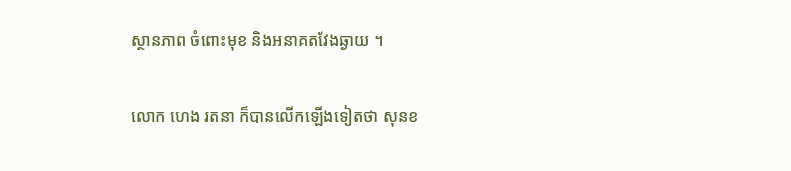ស្ថានភាព ចំពោះមុខ និងអនាគតវែងឆ្ងាយ ។

លោក ហេង រតនា ក៏បានលើកឡើងទៀតថា សុនខ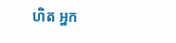ហិត អ្នក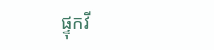ផ្ទុកវី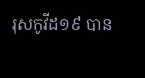រុសកូវីដ១៩ បាន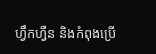ហ្វឹកហ្វឺន និងកំពុងប្រើ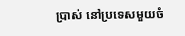ប្រាស់ នៅប្រទេសមួយចំ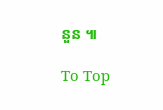នួន ៕

To Top